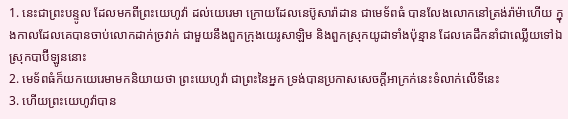1. នេះជាព្រះបន្ទូល ដែលមកពីព្រះយេហូវ៉ា ដល់យេរេមា ក្រោយដែលនេប៊ូសារ៉ាដាន ជាមេទ័ពធំ បានលែងលោកនៅត្រង់រ៉ាម៉ាហើយ ក្នុងកាលដែលគេបានចាប់លោកដាក់ច្រវាក់ ជាមួយនឹងពួកក្រុងយេរូសាឡិម និងពួកស្រុកយូដាទាំងប៉ុន្មាន ដែលគេដឹកនាំជាឈ្លើយទៅឯស្រុកបាប៊ីឡូននោះ
2. មេទ័ពធំក៏យកយេរេមាមកនិយាយថា ព្រះយេហូវ៉ា ជាព្រះនៃអ្នក ទ្រង់បានប្រកាសសេចក្តីអាក្រក់នេះទំលាក់លើទីនេះ
3. ហើយព្រះយេហូវ៉ាបាន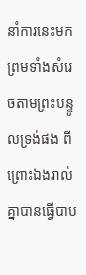នាំការនេះមក ព្រមទាំងសំរេចតាមព្រះបន្ទូលទ្រង់ផង ពីព្រោះឯងរាល់គ្នាបានធ្វើបាប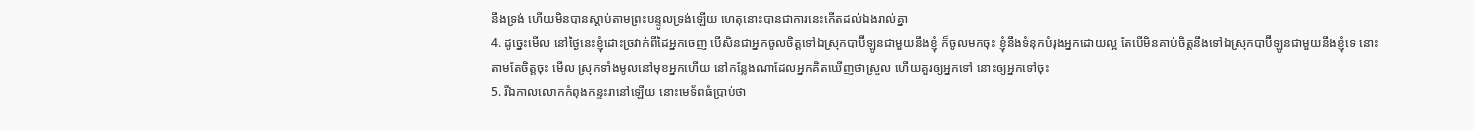នឹងទ្រង់ ហើយមិនបានស្តាប់តាមព្រះបន្ទូលទ្រង់ឡើយ ហេតុនោះបានជាការនេះកើតដល់ឯងរាល់គ្នា
4. ដូច្នេះមើល នៅថ្ងៃនេះខ្ញុំដោះច្រវាក់ពីដៃអ្នកចេញ បើសិនជាអ្នកចូលចិត្តទៅឯស្រុកបាប៊ីឡូនជាមួយនឹងខ្ញុំ ក៏ចូលមកចុះ ខ្ញុំនឹងទំនុកបំរុងអ្នកដោយល្អ តែបើមិនគាប់ចិត្តនឹងទៅឯស្រុកបាប៊ីឡូនជាមួយនឹងខ្ញុំទេ នោះតាមតែចិត្តចុះ មើល ស្រុកទាំងមូលនៅមុខអ្នកហើយ នៅកន្លែងណាដែលអ្នកគិតឃើញថាស្រួល ហើយគួរឲ្យអ្នកទៅ នោះឲ្យអ្នកទៅចុះ
5. រីឯកាលលោកកំពុងកន្ទះរានៅឡើយ នោះមេទ័ពធំប្រាប់ថា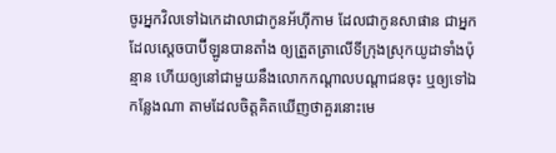ចូរអ្នកវិលទៅឯកេដាលាជាកូនអ័ហ៊ីកាម ដែលជាកូនសាផាន ជាអ្នកដែលស្តេចបាប៊ីឡូនបានតាំង ឲ្យត្រួតត្រាលើទីក្រុងស្រុកយូដាទាំងប៉ុន្មាន ហើយឲ្យនៅជាមួយនឹងលោកកណ្តាលបណ្តាជនចុះ ឬឲ្យទៅឯកន្លែងណា តាមដែលចិត្តគិតឃើញថាគួរនោះមេ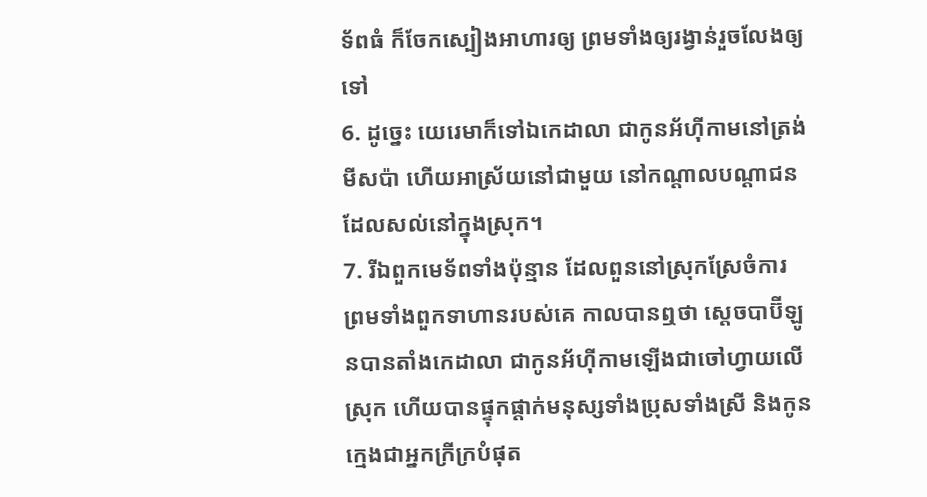ទ័ពធំ ក៏ចែកស្បៀងអាហារឲ្យ ព្រមទាំងឲ្យរង្វាន់រួចលែងឲ្យទៅ
6. ដូច្នេះ យេរេមាក៏ទៅឯកេដាលា ជាកូនអ័ហ៊ីកាមនៅត្រង់មីសប៉ា ហើយអាស្រ័យនៅជាមួយ នៅកណ្តាលបណ្តាជនដែលសល់នៅក្នុងស្រុក។
7. រីឯពួកមេទ័ពទាំងប៉ុន្មាន ដែលពួននៅស្រុកស្រែចំការ ព្រមទាំងពួកទាហានរបស់គេ កាលបានឮថា ស្តេចបាប៊ីឡូនបានតាំងកេដាលា ជាកូនអ័ហ៊ីកាមឡើងជាចៅហ្វាយលើស្រុក ហើយបានផ្ទុកផ្តាក់មនុស្សទាំងប្រុសទាំងស្រី និងកូនក្មេងជាអ្នកក្រីក្របំផុត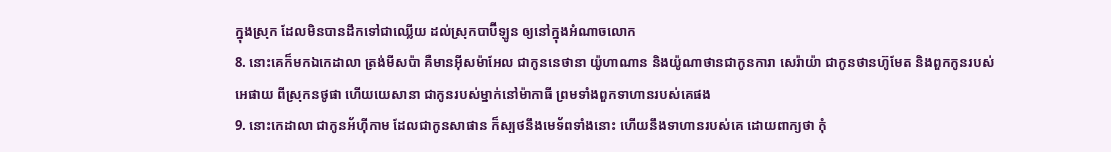ក្នុងស្រុក ដែលមិនបានដឹកទៅជាឈ្លើយ ដល់ស្រុកបាប៊ីឡូន ឲ្យនៅក្នុងអំណាចលោក
8. នោះគេក៏មកឯកេដាលា ត្រង់មីសប៉ា គឺមានអ៊ីសម៉ាអែល ជាកូននេថានា យ៉ូហាណាន និងយ៉ូណាថានជាកូនការា សេរ៉ាយ៉ា ជាកូនថានហ៊ូមែត និងពួកកូនរបស់អេផាយ ពីស្រុកនថូផា ហើយយេសានា ជាកូនរបស់ម្នាក់នៅម៉ាកាធី ព្រមទាំងពួកទាហានរបស់គេផង
9. នោះកេដាលា ជាកូនអ័ហ៊ីកាម ដែលជាកូនសាផាន ក៏ស្បថនឹងមេទ័ពទាំងនោះ ហើយនឹងទាហានរបស់គេ ដោយពាក្យថា កុំ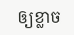ឲ្យខ្លាច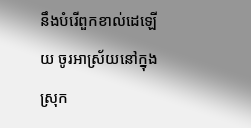នឹងបំរើពួកខាល់ដេឡើយ ចូរអាស្រ័យនៅក្នុងស្រុក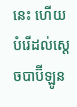នេះ ហើយបំរើដល់ស្តេចបាប៊ីឡូន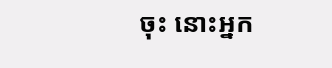ចុះ នោះអ្នក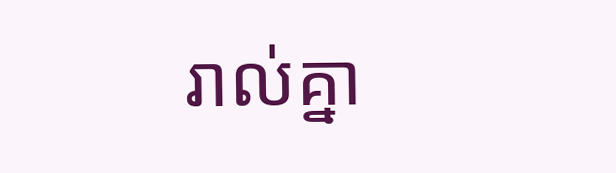រាល់គ្នា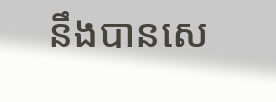នឹងបានសេ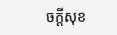ចក្តីសុខ